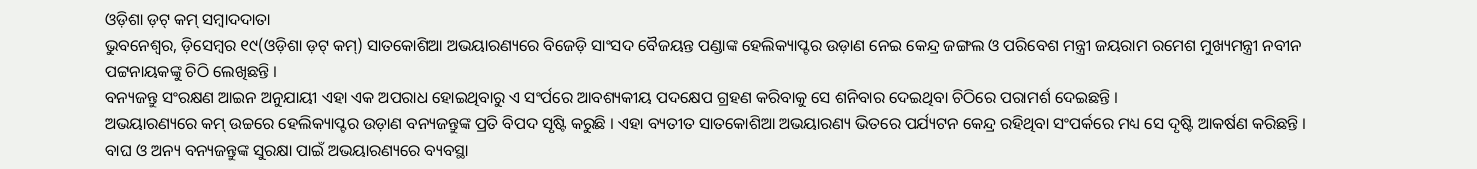ଓଡ଼ିଶା ଡ଼ଟ୍ କମ୍ ସମ୍ବାଦଦାତା
ଭୁବନେଶ୍ୱର, ଡ଼ିସେମ୍ବର ୧୯(ଓଡ଼ିଶା ଡ଼ଟ୍ କମ୍) ସାତକୋଶିଆ ଅଭୟାରଣ୍ୟରେ ବିଜେଡ଼ି ସାଂସଦ ବୈଜୟନ୍ତ ପଣ୍ଡାଙ୍କ ହେଲିକ୍ୟାପ୍ଟର ଉଡ଼ାଣ ନେଇ କେନ୍ଦ୍ର ଜଙ୍ଗଲ ଓ ପରିବେଶ ମନ୍ତ୍ରୀ ଜୟରାମ ରମେଶ ମୁଖ୍ୟମନ୍ତ୍ରୀ ନବୀନ ପଟ୍ଟନାୟକଙ୍କୁ ଚିଠି ଲେଖିଛନ୍ତି ।
ବନ୍ୟଜନ୍ତୁ ସଂରକ୍ଷଣ ଆଇନ ଅନୁଯାୟୀ ଏହା ଏକ ଅପରାଧ ହୋଇଥିବାରୁ ଏ ସଂର୍ପରେ ଆବଶ୍ୟକୀୟ ପଦକ୍ଷେପ ଗ୍ରହଣ କରିବାକୁ ସେ ଶନିବାର ଦେଇଥିବା ଚିଠିରେ ପରାମର୍ଶ ଦେଇଛନ୍ତି ।
ଅଭୟାରଣ୍ୟରେ କମ୍ ଉଚ୍ଚରେ ହେଲିକ୍ୟାପ୍ଟର ଉଡ଼ାଣ ବନ୍ୟଜନ୍ତୁଙ୍କ ପ୍ରତି ବିପଦ ସୃଷ୍ଟି କରୁଛି । ଏହା ବ୍ୟତୀତ ସାତକୋଶିଆ ଅଭୟାରଣ୍ୟ ଭିତରେ ପର୍ଯ୍ୟଟନ କେନ୍ଦ୍ର ରହିଥିବା ସଂପର୍କରେ ମଧ୍ୟ ସେ ଦୃଷ୍ଟି ଆକର୍ଷଣ କରିଛନ୍ତି ।
ବାଘ ଓ ଅନ୍ୟ ବନ୍ୟଜନ୍ତୁଙ୍କ ସୁରକ୍ଷା ପାଇଁ ଅଭୟାରଣ୍ୟରେ ବ୍ୟବସ୍ଥା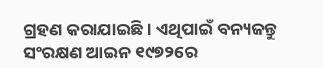ଗ୍ରହଣ କରାଯାଇଛି । ଏଥିପାଇଁ ବନ୍ୟଜନ୍ତୁ ସଂରକ୍ଷଣ ଆଇନ ୧୯୭୨ରେ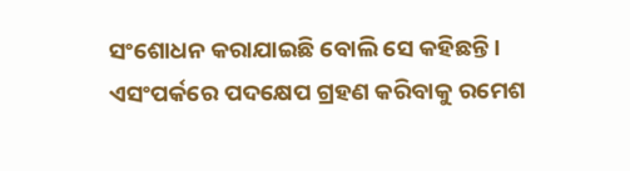ସଂଶୋଧନ କରାଯାଇଛି ବୋଲି ସେ କହିଛନ୍ତି ।
ଏସଂପର୍କରେ ପଦକ୍ଷେପ ଗ୍ରହଣ କରିବାକୁ ରମେଶ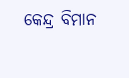କେନ୍ଦ୍ର ବିମାନ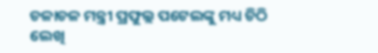ଚଳାଚଳ ମନ୍ତ୍ରୀ ପ୍ରଫୁଲ୍ଲ ପଟେଲଙ୍କୁ ମଧ୍ୟ ଚିଠି ଲେଖି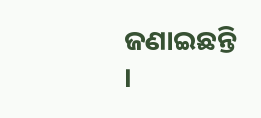ଜଣାଇଛନ୍ତି ।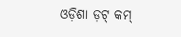ଓଡ଼ିଶା ଡ଼ଟ୍ କମ୍